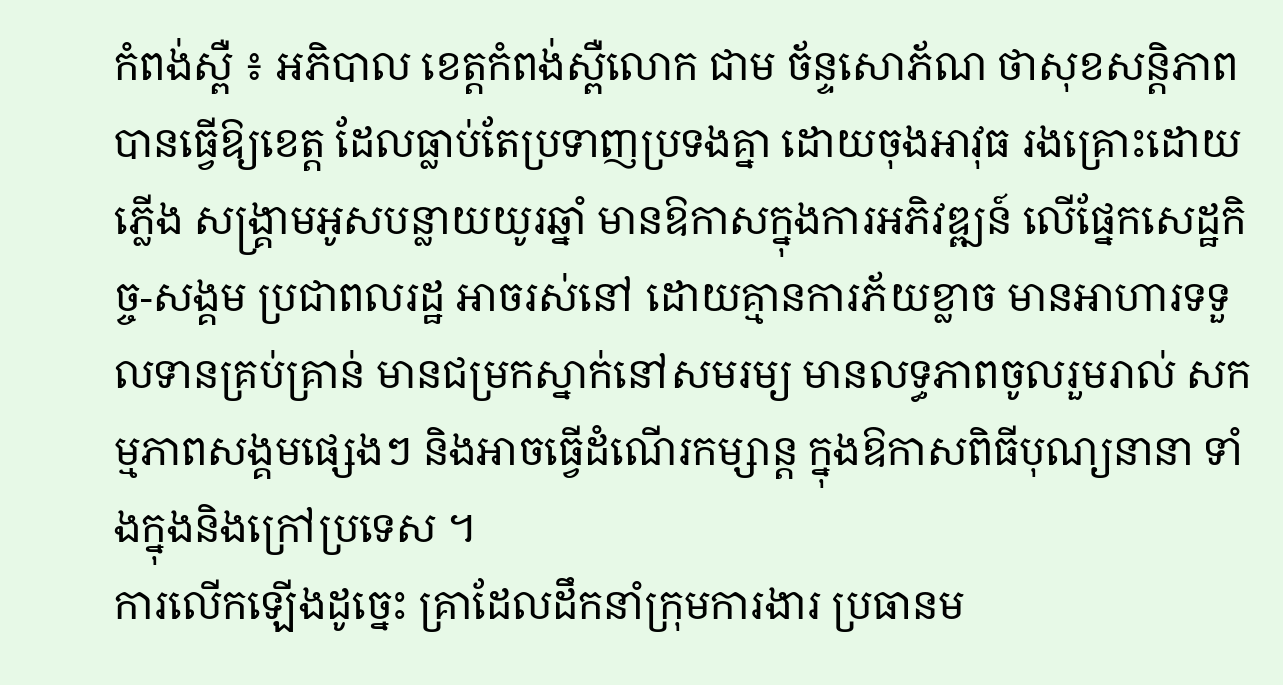កំពង់ស្ពឺ ៖ អភិបាល ខេត្តកំពង់ស្ពឺលោក ជាម ច័ន្ទសោភ័ណ ថាសុខសន្តិភាព បានធ្វើឱ្យខេត្ត ដែលធ្លាប់តែប្រទាញប្រទងគ្នា ដោយចុងអាវុធ រងគ្រោះដោយភ្លើង សង្គ្រាមអូសបន្លាយយូរឆ្នាំ មានឱកាសក្នុងការអភិវឌ្ឍន៍ លើផ្នែកសេដ្ឋកិច្ច-សង្គម ប្រជាពលរដ្ឋ អាចរស់នៅ ដោយគ្មានការភ័យខ្លាច មានអាហារទទួលទានគ្រប់គ្រាន់ មានជម្រកស្នាក់នៅសមរម្យ មានលទ្ធភាពចូលរួមរាល់ សកម្មភាពសង្គមផ្សេងៗ និងអាចធ្វើដំណើរកម្សាន្ត ក្នុងឱកាសពិធីបុណ្យនានា ទាំងក្នុងនិងក្រៅប្រទេស ។
ការលើកឡើងដូច្នេះ គ្រាដែលដឹកនាំក្រុមការងារ ប្រធានម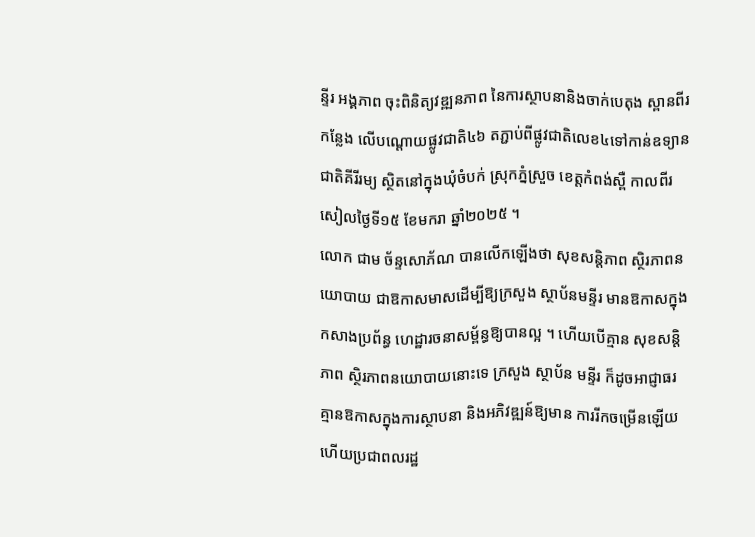ន្ទីរ អង្គភាព ចុះពិនិត្យវឌ្ឍនភាព នៃការស្ថាបនានិងចាក់បេតុង ស្ពានពីរកន្លែង លើបណ្តោយផ្លូវជាតិ៤៦ តភ្ជាប់ពីផ្លូវជាតិលេខ៤ទៅកាន់ឧទ្យានជាតិគីរីរម្យ ស្ថិតនៅក្នុងឃុំចំបក់ ស្រុកភ្នំស្រួច ខេត្តកំពង់ស្ពឺ កាលពីរសៀលថ្ងៃទី១៥ ខែមករា ឆ្នាំ២០២៥ ។
លោក ជាម ច័ន្ទសោភ័ណ បានលើកឡើងថា សុខសន្តិភាព ស្ថិរភាពនយោបាយ ជាឱកាសមាសដើម្បីឱ្យក្រសួង ស្ថាប័នមន្ទីរ មានឱកាសក្នុងកសាងប្រព័ន្ធ ហេដ្ឋារចនាសម្ព័ន្ធឱ្យបានល្អ ។ ហើយបើគ្មាន សុខសន្តិភាព ស្ថិរភាពនយោបាយនោះទេ ក្រសួង ស្ថាប័ន មន្ទីរ ក៏ដូចអាជ្ញាធរ គ្មានឱកាសក្នុងការស្ថាបនា និងអភិវឌ្ឍន៍ឱ្យមាន ការរីកចម្រើនឡើយ ហើយប្រជាពលរដ្ឋ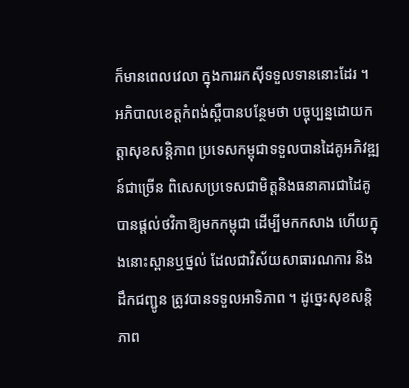ក៏មានពេលវេលា ក្នុងការរកស៊ីទទួលទាននោះដែរ ។
អភិបាលខេត្តកំពង់ស្ពឺបានបន្ថែមថា បច្ចុប្បន្នដោយកត្តាសុខសន្តិភាព ប្រទេសកម្ពុជាទទួលបានដៃគូអភិវឌ្ឍន៍ជាច្រើន ពិសេសប្រទេសជាមិត្តនិងធនាគារជាដៃគូ បានផ្តល់ថវិកាឱ្យមកកម្ពុជា ដើម្បីមកកសាង ហើយក្នុងនោះស្ពានឬថ្នល់ ដែលជាវិស័យសាធារណការ និងដឹកជញ្ជូន ត្រូវបានទទួលអាទិភាព ។ ដូច្នេះសុខសន្តិភាព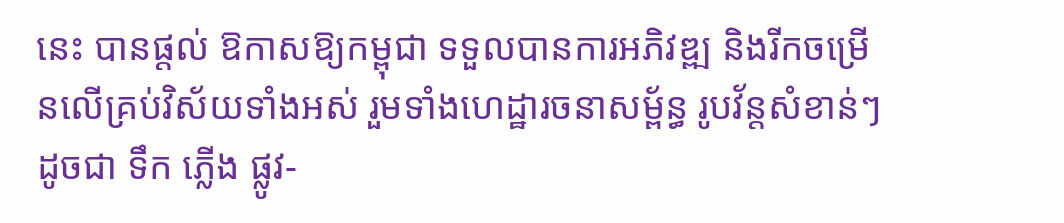នេះ បានផ្តល់ ឱកាសឱ្យកម្ពុជា ទទួលបានការអភិវឌ្ឍ និងរីកចម្រើនលើគ្រប់វិស័យទាំងអស់ រួមទាំងហេដ្ឋារចនាសម្ព័ន្ធ រូបវ័ន្តសំខាន់ៗដូចជា ទឹក ភ្លើង ផ្លូវ-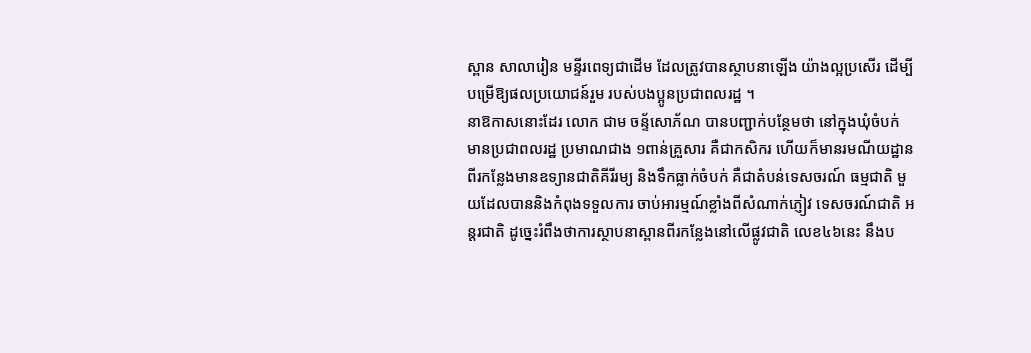ស្ពាន សាលារៀន មន្ទីរពេទ្យជាដើម ដែលត្រូវបានស្ថាបនាឡើង យ៉ាងល្អប្រសើរ ដើម្បីបម្រើឱ្យផលប្រយោជន៍រួម របស់បងប្អូនប្រជាពលរដ្ឋ ។
នាឱកាសនោះដែរ លោក ជាម ចន្ទ័សោភ័ណ បានបញ្ជាក់បន្ថែមថា នៅក្នុងឃុំចំបក់ មានប្រជាពលរដ្ឋ ប្រមាណជាង ១ពាន់គ្រួសារ គឺជាកសិករ ហើយក៏មានរមណីយដ្ឋាន ពីរកន្លែងមានឧទ្យានជាតិគីរីរម្យ និងទឹកធ្លាក់ចំបក់ គឺជាតំបន់ទេសចរណ៍ ធម្មជាតិ មួយដែលបាននិងកំពុងទទួលការ ចាប់អារម្មណ៍ខ្លាំងពីសំណាក់ភ្ញៀវ ទេសចរណ៍ជាតិ អន្តរជាតិ ដូច្នេះរំពឹងថាការស្ថាបនាស្ពានពីរកន្លែងនៅលើផ្លូវជាតិ លេខ៤៦នេះ នឹងប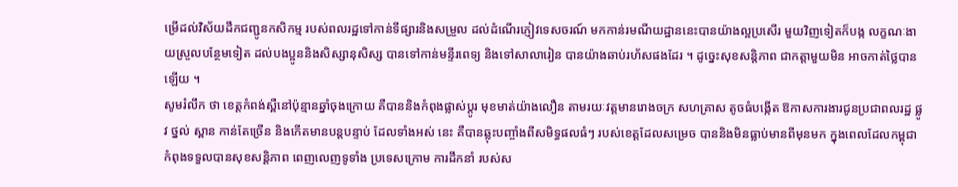ម្រើដល់វិស័យដឹកជញ្ជូនកសិកម្ម របស់ពលរដ្ឋទៅកាន់ទីផ្សារនិងសម្រួល ដល់ដំណើរភ្ញៀវទេសចរណ៍ មកកាន់រមណីយដ្ឋាននេះបានយ៉ាងល្អប្រសើរ មួយវិញទៀតក៏បង្ក លក្ខណៈងាយស្រួលបន្ថែមទៀត ដល់បងប្អូននិងសិស្សានុសិស្ស បានទៅកាន់មន្ទីរពេទ្យ និងទៅសាលារៀន បានយ៉ាងឆាប់រហ័សផងដែរ ។ ដូច្នេះសុខសន្តិភាព ជាកត្តាមួយមិន អាចកាត់ថ្លៃបានឡើយ ។
សូមរំលឹក ថា ខេត្តកំពង់ស្ពឺនៅប៉ុន្មានឆ្នាំចុងក្រោយ គឺបាននិងកំពុងផ្លាស់ប្តូរ មុខមាត់យ៉ាងលឿន តាមរយៈវត្តមានរោងចក្រ សហគ្រាស តូចធំបង្កើត ឱកាសការងារជូនប្រជាពលរដ្ឋ ផ្លូវ ថ្នល់ ស្ពាន កាន់តែច្រើន និងកើតមានបន្តបន្ទាប់ ដែលទាំងអស់ នេះ គឺបានឆ្លុះបញ្ចាំងពីសមិទ្ធផលធំៗ របស់ខេត្តដែលសម្រេច បាននិងមិនធ្លាប់មានពីមុនមក ក្នុងពេលដែលកម្ពុជា កំពុងទទួលបានសុខសន្តិភាព ពេញលេញទូទាំង ប្រទេសក្រោម ការដឹកនាំ របស់ស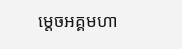ម្តេចអគ្គមហា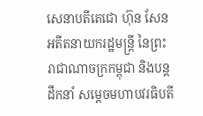សេនាបតីតេជោ ហ៊ុន សែន អតីតនាយករដ្ឋមន្ត្រី នៃព្រះរាជាណាចក្រកម្ពុជា និងបន្តដឹកនាំ សម្តេចមហាបវរធិបតី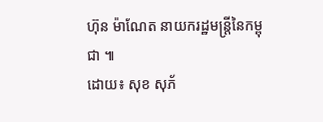ហ៊ុន ម៉ាណែត នាយករដ្ឋមន្ត្រីនៃកម្ពុជា ៕
ដោយ៖ សុខ សុភ័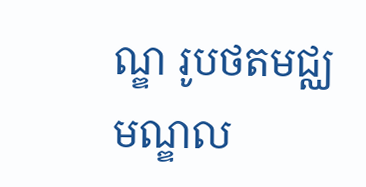ណ្ឌ រូបថតមជ្ឈមណ្ឌល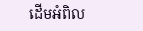ដើមអំពិល